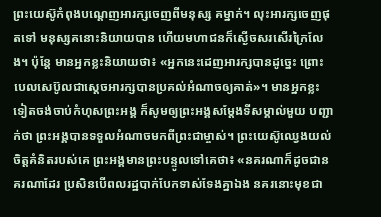ព្រះយេស៊ូកំពុងបណ្ដេញអារក្សចេញពីមនុស្ស គម្នាក់។ លុះអារក្សចេញផុតទៅ មនុស្សគនោះនិយាយបាន ហើយមហាជនក៏ស្ងើចសរសើរក្រៃលែង។ ប៉ុន្តែ មានអ្នកខ្លះនិយាយថា៖ «អ្នកនេះដេញអារក្សបានដូច្នេះ ព្រោះបេលសេប៊ូលជាស្ដេចអារក្សបានប្រគល់អំណាចឲ្យគាត់»។ មានអ្នកខ្លះទៀតចង់ចាប់កំហុសព្រះអង្គ ក៏សូមឲ្យព្រះអង្គសម្តែងទីសម្គាល់មួយ បញ្ជាក់ថា ព្រះអង្គបានទទួលអំណាចមកពីព្រះជាម្ចាស់។ ព្រះយេស៊ូឈ្វេងយល់ចិត្តគំនិតរបស់គេ ព្រះអង្គមានព្រះបន្ទូលទៅគេថា៖ «នគរណាក៏ដូចជានគរណាដែរ ប្រសិនបើពលរដ្ឋបាក់បែកទាស់ទែងគ្នាឯង នគរនោះមុខជា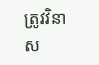ត្រូវវិនាស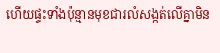ហើយផ្ទះទាំងប៉ុន្មានមុខជារលំសង្កត់លើគ្នាមិន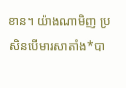ខាន។ យ៉ាងណាមិញ ប្រសិនបើមារសាតាំង*បា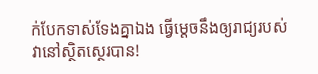ក់បែកទាស់ទែងគ្នាឯង ធ្វើម្ដេចនឹងឲ្យរាជ្យរបស់វានៅស្ថិតស្ថេរបាន!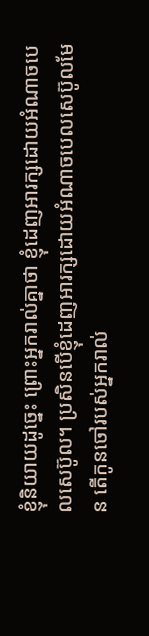ខ្ញុំនិយាយដូច្នេះ ព្រោះអ្នករាល់គ្នាថា ខ្ញុំដេញអារក្សដោយអំណាចបេលសេប៊ូល។ ប្រសិនបើខ្ញុំដេញអារក្សដោយអំណាចបេលសេប៊ូលមែន តើកូនចៅរបស់អ្នករាល់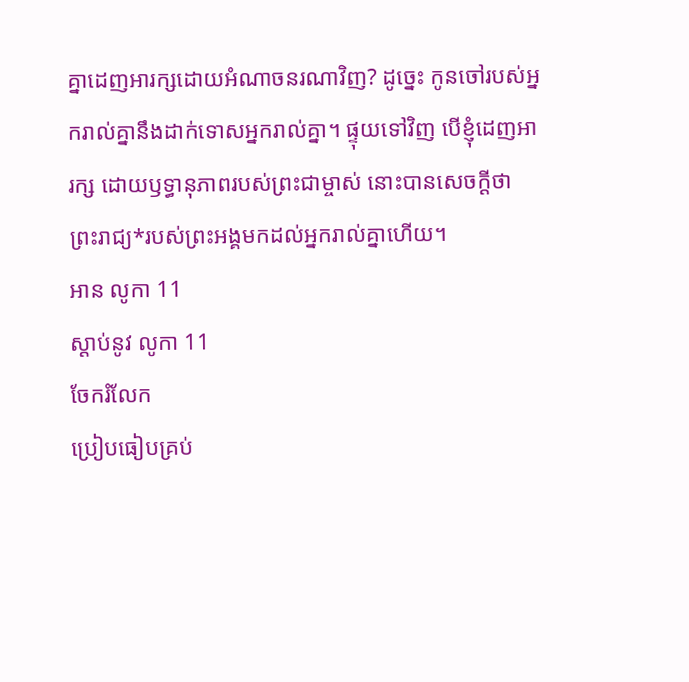គ្នាដេញអារក្សដោយអំណាចនរណាវិញ? ដូច្នេះ កូនចៅរបស់អ្នករាល់គ្នានឹងដាក់ទោសអ្នករាល់គ្នា។ ផ្ទុយទៅវិញ បើខ្ញុំដេញអារក្ស ដោយឫទ្ធានុភាពរបស់ព្រះជាម្ចាស់ នោះបានសេចក្ដីថា ព្រះរាជ្យ*របស់ព្រះអង្គមកដល់អ្នករាល់គ្នាហើយ។
អាន លូកា 11
ស្ដាប់នូវ លូកា 11
ចែករំលែក
ប្រៀបធៀបគ្រប់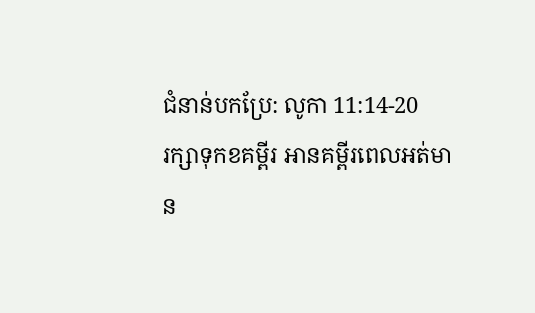ជំនាន់បកប្រែ: លូកា 11:14-20
រក្សាទុកខគម្ពីរ អានគម្ពីរពេលអត់មាន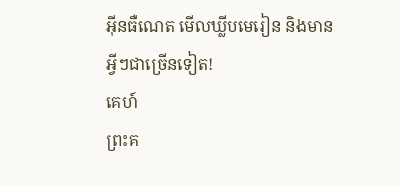អ៊ីនធឺណេត មើលឃ្លីបមេរៀន និងមានអ្វីៗជាច្រើនទៀត!
គេហ៍
ព្រះគ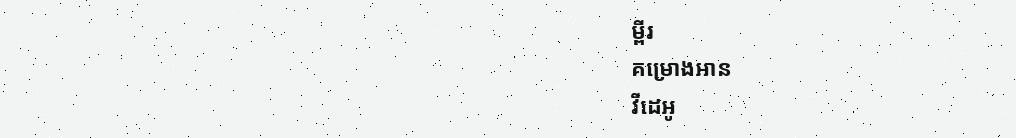ម្ពីរ
គម្រោងអាន
វីដេអូ